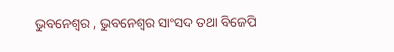ଭୁବନେଶ୍ୱର , ଭୁବନେଶ୍ୱର ସାଂସଦ ତଥା ବିଜେପି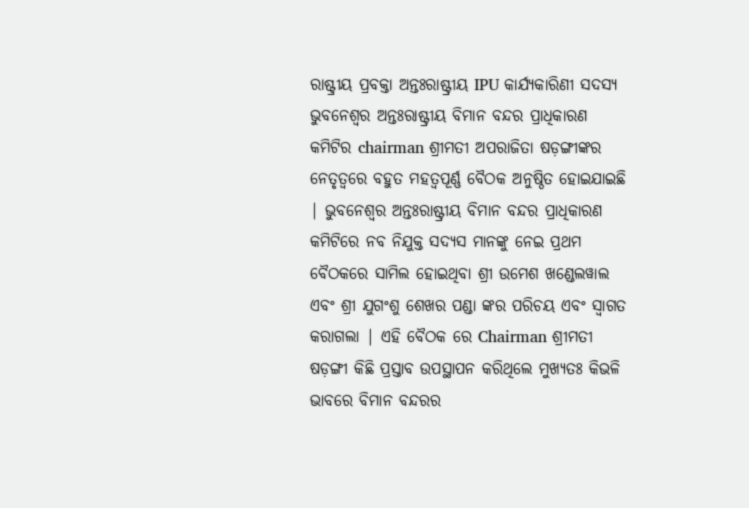ରାଷ୍ଟ୍ରୀୟ ପ୍ରବକ୍ତା ଅନ୍ତଃରାଷ୍ଟ୍ରୀୟ IPU କାର୍ଯ୍ୟକାରିଣୀ ସଦସ୍ୟ ଭୁବନେଶ୍ୱର ଅନ୍ତଃରାଷ୍ଟ୍ରୀୟ ବିମାନ ବନ୍ଦର ପ୍ରାଧିକାରଣ କମିଟିର chairman ଶ୍ରୀମତୀ ଅପରାଜିତା ଷଡ଼ଙ୍ଗୀଙ୍କର ନେତୃତ୍ୱରେ ବହୁତ ମହତ୍ୱପୂର୍ଣ୍ଣ ବୈଠକ ଅନୁଷ୍ଠିତ ହୋଇଯାଇଛି | ଭୁବନେଶ୍ୱର ଅନ୍ତଃରାଷ୍ଟ୍ରୀୟ ବିମାନ ବନ୍ଦର ପ୍ରାଧିକାରଣ କମିଟିରେ ନବ ନିଯୁକ୍ତ ସଦ୍ୟସ ମାନଙ୍କୁ ନେଇ ପ୍ରଥମ ବୈଠକରେ ସାମିଲ ହୋଇଥିବା ଶ୍ରୀ ଉମେଶ ଖଣ୍ଡେଲୱାଲ ଏବଂ ଶ୍ରୀ ଯୁଗଂଶୁ ଶେଖର ପଣ୍ଡା ଙ୍କର ପରିଚୟ ଏବଂ ସ୍ୱାଗତ କରାଗଲା | ଏହି ବୈଠକ ରେ Chairman ଶ୍ରୀମତୀ ଷଡ଼ଙ୍ଗୀ କିଛି ପ୍ରସ୍ତାବ ଉପସ୍ଥାପନ କରିଥିଲେ ମୁଖ୍ୟତଃ କିଭଳି ଭାବରେ ବିମାନ ବନ୍ଦରର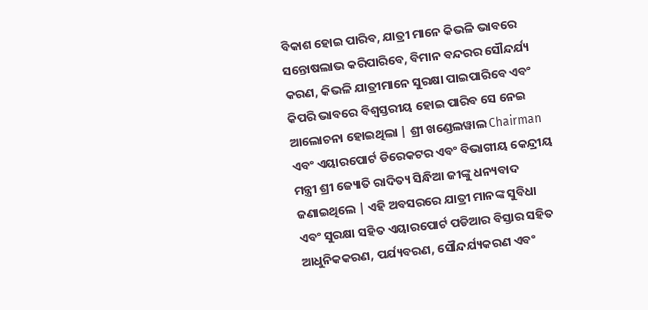ବିକାଶ ହୋଇ ପାରିବ, ଯାତ୍ରୀ ମାନେ କିଭଳି ଭାବରେ ସନ୍ତୋଷଲାଭ କରିପାରିବେ, ବିମାନ ବନ୍ଦରର ସୌନ୍ଦର୍ଯ୍ୟ କରଣ, କିଭଳି ଯାତ୍ରୀମାନେ ସୁରକ୍ଷା ପାଇପାରିବେ ଏବଂ କିପରି ଭାବରେ ବିଶ୍ଵସ୍ତରୀୟ ହୋଇ ପାରିବ ସେ ନେଇ ଆଲୋଚନା ହୋଇଥିଲା | ଶ୍ରୀ ଖଣ୍ଡେଲୱାଲ Chairman ଏବଂ ଏୟାରପୋର୍ଟ ଡିରେକଟର ଏବଂ ବିଭାଗୀୟ କେନ୍ଦ୍ରୀୟ ମନ୍ତ୍ରୀ ଶ୍ରୀ ଜ୍ୟୋତି ରାଦିତ୍ୟ ସିନ୍ଧିଆ ଜୀଙ୍କୁ ଧନ୍ୟବାଦ ଜଣାଇଥିଲେ | ଏହି ଅବସରରେ ଯାତ୍ରୀ ମାନଙ୍କ ସୁବିଧା ଏବଂ ସୁରକ୍ଷା ସହିତ ଏୟାରପୋର୍ଟ ପଡିଆର ବିସ୍ତାର ସହିତ ଆଧୁନିକକରଣ, ପର୍ଯ୍ୟବରଣ, ସୌନ୍ଦର୍ଯ୍ୟକରଣ ଏବଂ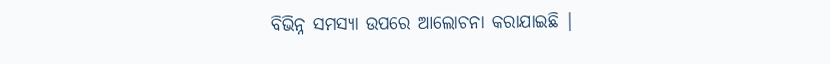ବିଭିନ୍ନ ସମସ୍ୟା ଉପରେ ଆଲୋଚନା କରାଯାଇଛି |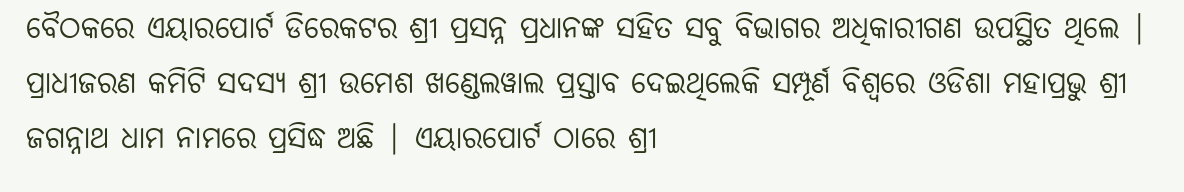ବୈଠକରେ ଏୟାରପୋର୍ଟ ଡିରେକଟର ଶ୍ରୀ ପ୍ରସନ୍ନ ପ୍ରଧାନଙ୍କ ସହିତ ସବୁ ବିଭାଗର ଅଧିକାରୀଗଣ ଉପସ୍ଥିତ ଥିଲେ | ପ୍ରାଧୀଜରଣ କମିଟି ସଦସ୍ୟ ଶ୍ରୀ ଉମେଶ ଖଣ୍ଡେଲୱାଲ ପ୍ରସ୍ତାବ ଦେଇଥିଲେକି ସମ୍ପୂର୍ଣ ବିଶ୍ଵରେ ଓଡିଶା ମହାପ୍ରଭୁ ଶ୍ରୀ ଜଗନ୍ନାଥ ଧାମ ନାମରେ ପ୍ରସିଦ୍ଧ ଅଛି | ଏୟାରପୋର୍ଟ ଠାରେ ଶ୍ରୀ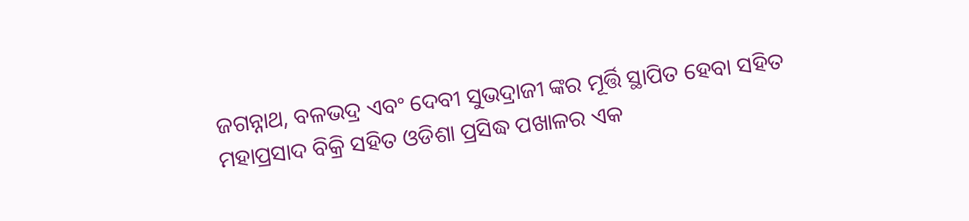ଜଗନ୍ନାଥ, ବଳଭଦ୍ର ଏବଂ ଦେବୀ ସୁଭଦ୍ରାଜୀ ଙ୍କର ମୂର୍ତ୍ତି ସ୍ଥାପିତ ହେବା ସହିତ ମହାପ୍ରସାଦ ବିକ୍ରି ସହିତ ଓଡିଶା ପ୍ରସିଦ୍ଧ ପଖାଳର ଏକ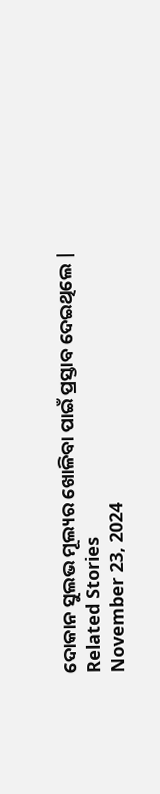ଦୋକାନ ସୁଲଭ ମୂଲ୍ୟର ଖୋଳିବା ପାଇଁ ପ୍ରସ୍ତାବ ଦେଇଥିଲେ |
Related Stories
November 23, 2024